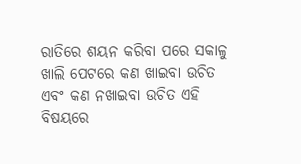ରାତିରେ ଶୟନ କରିବା ପରେ ସକାଳୁ ଖାଲି ପେଟରେ କଣ ଖାଇବା ଉଚିତ ଏବଂ କଣ ନଖାଇବା ଉଚିତ ଏହି ବିଷୟରେ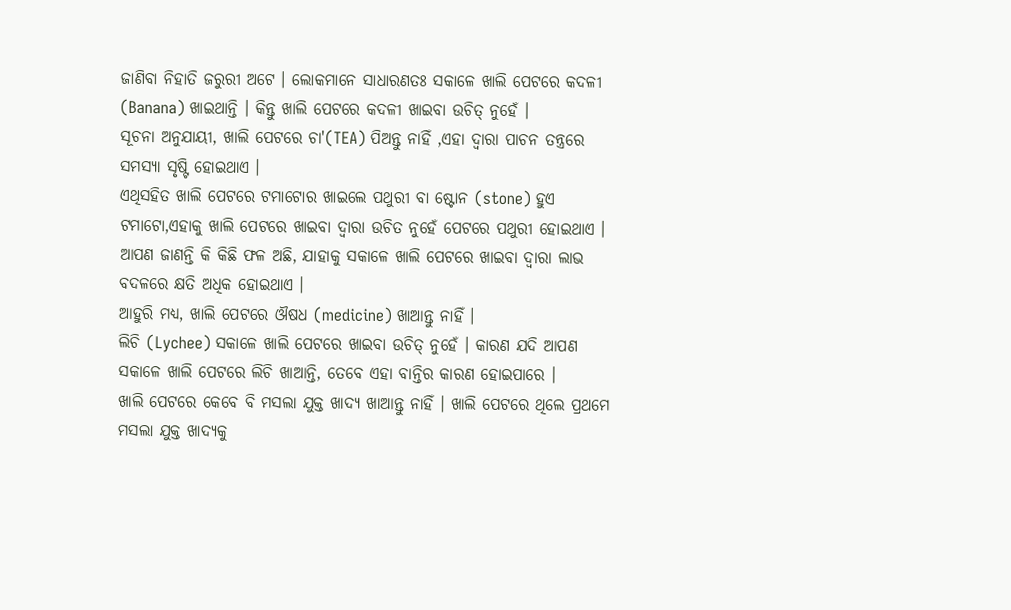ଜାଣିବା ନିହାତି ଜରୁରୀ ଅଟେ । ଲୋକମାନେ ସାଧାରଣତଃ ସକାଳେ ଖାଲି ପେଟରେ କଦଳୀ (Banana) ଖାଇଥାନ୍ତି । କିନ୍ତୁ ଖାଲି ପେଟରେ କଦଳୀ ଖାଇବା ଉଚିତ୍ ନୁହେଁ ।
ସୂଚନା ଅନୁଯାୟୀ, ଖାଲି ପେଟରେ ଚା'(TEA) ପିଅନ୍ତୁ ନାହିଁ ,ଏହା ଦ୍ୱାରା ପାଚନ ତନ୍ତ୍ରରେ ସମସ୍ୟା ସୃଷ୍ଟି ହୋଇଥାଏ ।
ଏଥିସହିତ ଖାଲି ପେଟରେ ଟମାଟୋର ଖାଇଲେ ପଥୁରୀ ବା ଷ୍ଟୋନ (stone) ହୁଏ ଟମାଟୋ,ଏହାକୁ ଖାଲି ପେଟରେ ଖାଇବା ଦ୍ୱାରା ଉଚିତ ନୁହେଁ ପେଟରେ ପଥୁରୀ ହୋଇଥାଏ ।
ଆପଣ ଜାଣନ୍ତି କି କିଛି ଫଳ ଅଛି, ଯାହାକୁ ସକାଳେ ଖାଲି ପେଟରେ ଖାଇବା ଦ୍ୱାରା ଲାଭ ବଦଳରେ କ୍ଷତି ଅଧିକ ହୋଇଥାଏ ।
ଆହୁରି ମଧ୍ଯ, ଖାଲି ପେଟରେ ଔଷଧ (medicine) ଖାଆନ୍ତୁ ନାହିଁ ।
ଲିଚି (Lychee) ସକାଳେ ଖାଲି ପେଟରେ ଖାଇବା ଉଚିତ୍ ନୁହେଁ । କାରଣ ଯଦି ଆପଣ ସକାଳେ ଖାଲି ପେଟରେ ଲିଚି ଖାଆନ୍ତି, ତେବେ ଏହା ବାନ୍ତିର କାରଣ ହୋଇପାରେ ।
ଖାଲି ପେଟରେ କେବେ ବି ମସଲା ଯୁକ୍ତ ଖାଦ୍ୟ ଖାଆନ୍ତୁ ନାହିଁ । ଖାଲି ପେଟରେ ଥିଲେ ପ୍ରଥମେ ମସଲା ଯୁକ୍ତ ଖାଦ୍ୟକୁ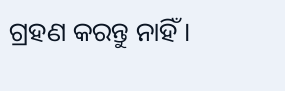ଗ୍ରହଣ କରନ୍ତୁ ନାହିଁ ।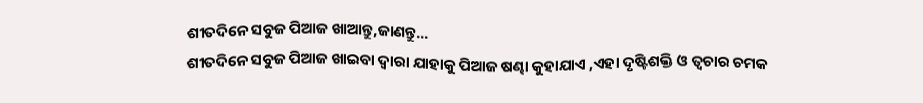ଶୀତଦିନେ ସବୁଜ ପିଆଜ ଖାଆନ୍ତୁ,ଜାଣନ୍ତୁ...
ଶୀତଦିନେ ସବୁଜ ପିଆଜ ଖାଇବା ଦ୍ବାରା ଯାହାକୁ ପିଆଜ ଷଣ୍ଢା କୁହାଯାଏ ,ଏହା ଦୃଷ୍ଟିଶକ୍ତି ଓ ତ୍ୱଚାର ଚମକ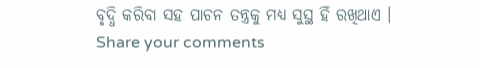ବୃଦ୍ଧି କରିବା ସହ ପାଚନ ତନ୍ତ୍ରକୁ ମଧ୍ୟ ସୁସ୍ଥ ହିଁ ରଖିଥାଏ ।
Share your comments